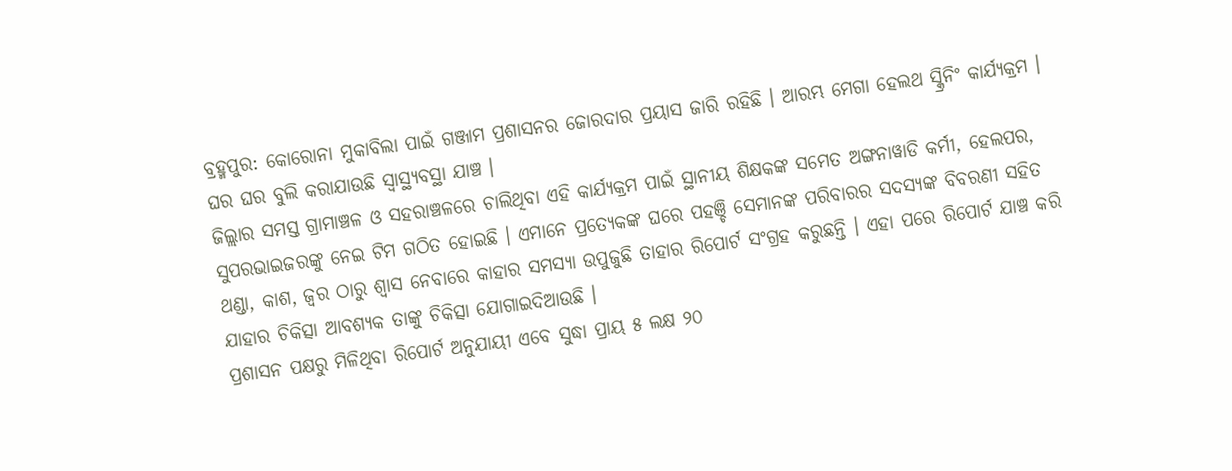ବ୍ରହ୍ମପୁର: କୋରୋନା ମୁକାବିଲା ପାଇଁ ଗଞ୍ଜାମ ପ୍ରଶାସନର ଜୋରଦାର ପ୍ରୟାସ ଜାରି ରହିଛି । ଆରମ୍ଭ ମେଗା ହେଲଥ ସ୍କ୍ରିନିଂ କାର୍ଯ୍ୟକ୍ରମ । ଘର ଘର ବୁଲି କରାଯାଉଛି ସ୍ବାସ୍ଥ୍ୟବସ୍ଥା ଯାଞ୍ଚ ।
ଜିଲ୍ଲାର ସମସ୍ତ ଗ୍ରାମାଞ୍ଚଳ ଓ ସହରାଞ୍ଚଳରେ ଚାଲିଥିବା ଏହି କାର୍ଯ୍ୟକ୍ରମ ପାଇଁ ସ୍ଥାନୀୟ ଶିକ୍ଷକଙ୍କ ସମେତ ଅଙ୍ଗନାୱାଡି କର୍ମୀ, ହେଲପର, ସୁପରଭାଇଜରଙ୍କୁ ନେଇ ଟିମ ଗଠିତ ହୋଇଛି । ଏମାନେ ପ୍ରତ୍ୟେକଙ୍କ ଘରେ ପହଞ୍ଚି ସେମାନଙ୍କ ପରିବାରର ସଦସ୍ୟଙ୍କ ବିବରଣୀ ସହିତ ଥଣ୍ଡା, କାଶ, ଜ୍ୱର ଠାରୁ ଶ୍ୱାସ ନେବାରେ କାହାର ସମସ୍ୟା ଉପୁଜୁଛି ତାହାର ରିପୋର୍ଟ ସଂଗ୍ରହ କରୁଛନ୍ତି । ଏହା ପରେ ରିପୋର୍ଟ ଯାଞ୍ଚ କରି ଯାହାର ଚିକିତ୍ସା ଆବଶ୍ୟକ ତାଙ୍କୁ ଚିକିତ୍ସା ଯୋଗାଇଦିଆଉଛି ।
ପ୍ରଶାସନ ପକ୍ଷରୁ ମିଳିଥିବା ରିପୋର୍ଟ ଅନୁଯାୟୀ ଏବେ ସୁଦ୍ଧା ପ୍ରାୟ ୫ ଲକ୍ଷ ୨୦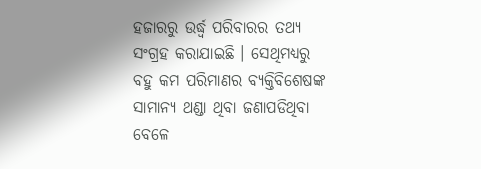ହଜାରରୁ ଉର୍ଦ୍ଧ୍ବ ପରିବାରର ତଥ୍ୟ ସଂଗ୍ରହ କରାଯାଇଛି । ସେଥିମଧ୍ୟରୁ ବହୁ କମ ପରିମାଣର ବ୍ୟକ୍ତିବିଶେଷଙ୍କ ସାମାନ୍ୟ ଥଣ୍ଡା ଥିବା ଜଣାପଡିଥିବା ବେଳେ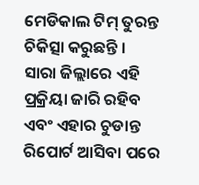ମେଡିକାଲ ଟିମ୍ ତୁରନ୍ତ ଚିକିତ୍ସା କରୁଛନ୍ତି ।
ସାରା ଜିଲ୍ଲାରେ ଏହି ପ୍ରକ୍ରିୟା ଜାରି ରହିବ ଏବଂ ଏହାର ଚୁଡାନ୍ତ ରିପୋର୍ଟ ଆସିବା ପରେ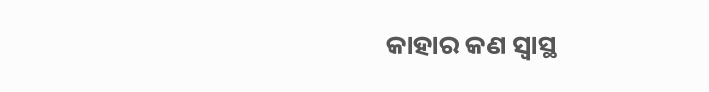କାହାର କଣ ସ୍ୱାସ୍ଥ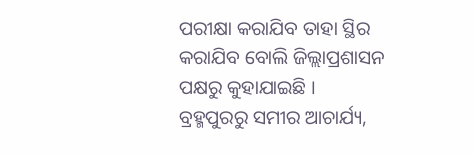ପରୀକ୍ଷା କରାଯିବ ତାହା ସ୍ଥିର କରାଯିବ ବୋଲି ଜିଲ୍ଲାପ୍ରଶାସନ ପକ୍ଷରୁ କୁହାଯାଇଛି ।
ବ୍ରହ୍ମପୁରରୁ ସମୀର ଆଚାର୍ଯ୍ୟ,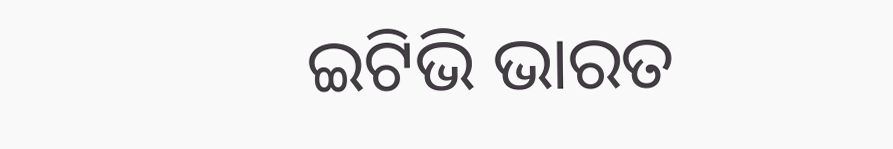ଇଟିଭି ଭାରତ